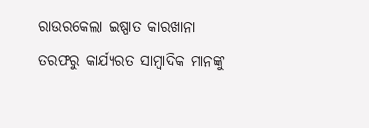ରାଉରକେଲା ଇଷ୍ପାତ କାରଖାନା ତରଫରୁ କାର୍ଯ୍ୟରତ ସାମ୍ବାଦିକ ମାନଙ୍କୁ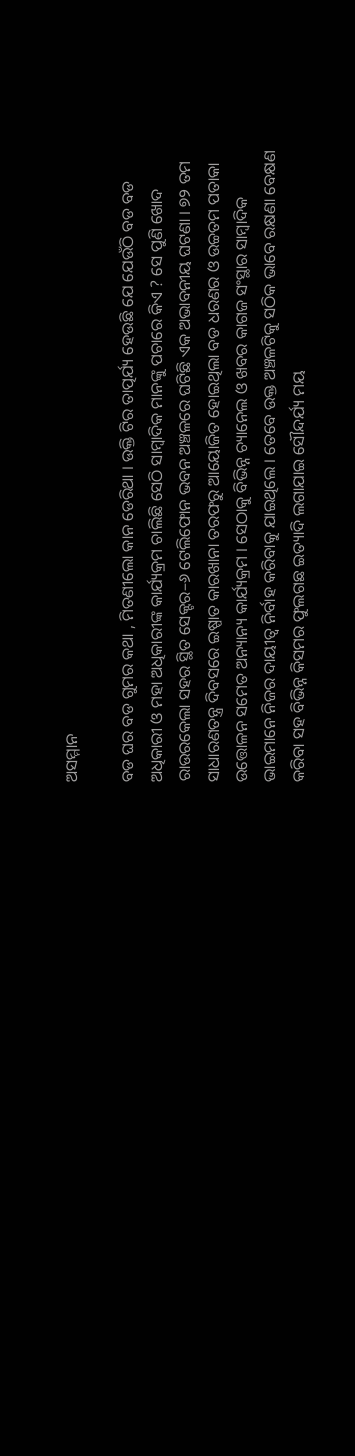ଅସମ୍ମାନ

ବଡ ଘର ବଡ ଗୁମର କଥା , ମିତଣୀଲୋ କାନ ଡେରିଥା । ଉକ୍ତି ଟିର ତାତ୍ପର୍ଯ୍ୟ ହେଉଛି ଯେ ଯେଉଁଠି ବଡ ବଡ ଅଧିକାରୀ ଓ ମହା ଅଧିକାରୀଙ୍କ କାର୍ଯ୍ୟକ୍ରମ ଚାଲିଛି ସେଠି ସାମ୍ବାଦିକ ମାନଙ୍କୁ ପଚାରେ କିଏ ? ସେ ପୁଣି ଖୋଦ ରାଉରକେଲା ସହର ସ୍ଥିତ ସେକ୍ଟର–୬ ଟେଲିଫୋନ ଭବନ ଅଞ୍ଚଳରେ ଘଟିଛି ଏକ ଅଭାବନୀୟ ଘଟଣା । ୭୨ ତମ ସାଧାରଣତନ୍ତ୍ର ଦିବସରେ ଇଷ୍ପାତ କାରଖାନା ତରଫରୁ ଆୟୋଜିତ ହୋଇଥିଲା ବଡ ଧରଣର ଓ ଉଚ୍ଚତମ ପତାକା ଉତ୍ତୋଳନ ସମେତ ଅନ୍ୟାନ୍ୟ କାର୍ଯ୍ୟକ୍ରମ । ସେଠାକୁ ବିଭିନ୍ନ ଚ୍ୟାନେଲ ଓ ଖବର କାଗଜ ସଂସ୍ଥାର ସାମ୍ବାଦିକ ଭାଇମାନେ ନିଜର ଦାୟୀତ୍ବ ନିର୍ବାହ କରିବାକୁ ଯାଇଥିଲେ । ତେବେ ଉକ୍ତ ଅଞ୍ଚଳଟିକୁ ସଠିକ ଭାବେ ରକ୍ଷଣା ବେକ୍ଷଣ କରିବା ସହ ବିଭିନ୍ନ କିସମର ଫୁଲଗଛ ଇତ୍ୟାଦି ଲଗାଯାଇ ସୌନ୍ଦର୍ଯ୍ୟ ମୟ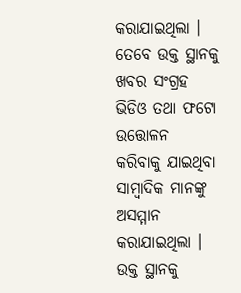କରାଯାଇଥିଲା । ତେବେ ଉକ୍ତ ସ୍ଥାନକୁ ଖବର ସଂଗ୍ରହ ଭିଡିଓ ତଥା ଫଟୋ ଉତ୍ତୋଳନ କରିବାକୁ ଯାଇଥିବା ସାମ୍ବାଦିକ ମାନଙ୍କୁ ଅସମ୍ମାନ କରାଯାଇଥିଲା । ଉକ୍ତ ସ୍ଥାନକୁ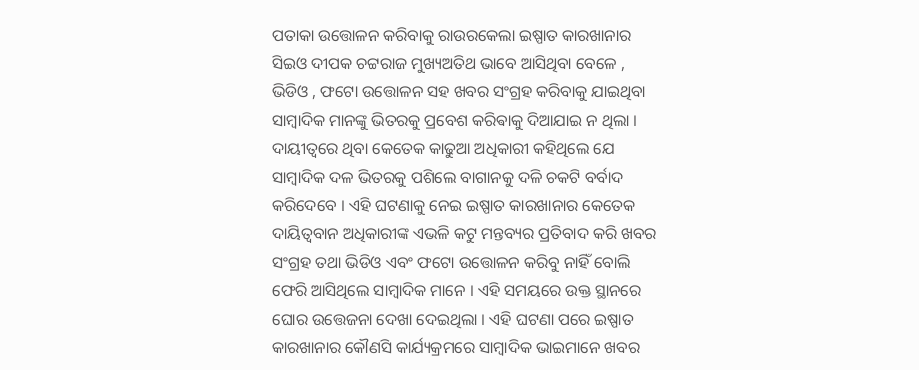ପତାକା ଉତ୍ତୋଳନ କରିବାକୁ ରାଉରକେଲା ଇଷ୍ପାତ କାରଖାନାର ସିଇଓ ଦୀପକ ଚଟ୍ଟରାଜ ମୁଖ୍ୟଅତିଥ ଭାବେ ଆସିଥିବା ବେଳେ , ଭିଡିଓ , ଫଟୋ ଉତ୍ତୋଳନ ସହ ଖବର ସଂଗ୍ରହ କରିବାକୁ ଯାଇଥିବା ସାମ୍ବାଦିକ ମାନଙ୍କୁ ଭିତରକୁ ପ୍ରବେଶ କରିଵାକୁ ଦିଆଯାଇ ନ ଥିଲା । ଦାୟୀତ୍ବରେ ଥିବା କେତେକ କାଢୁଆ ଅଧିକାରୀ କହିଥିଲେ ଯେ ସାମ୍ବାଦିକ ଦଳ ଭିତରକୁ ପଶିଲେ ବାଗାନକୁ ଦଳି ଚକଟି ବର୍ବାଦ କରିଦେବେ । ଏହି ଘଟଣାକୁ ନେଇ ଇଷ୍ପାତ କାରଖାନାର କେତେକ ଦାୟିତ୍ବବାନ ଅଧିକାରୀଙ୍କ ଏଭଳି କଟୁ ମନ୍ତବ୍ୟର ପ୍ରତିବାଦ କରି ଖବର ସଂଗ୍ରହ ତଥା ଭିଡିଓ ଏବଂ ଫଟୋ ଉତ୍ତୋଳନ କରିବୁ ନାହିଁ ବୋଲି ଫେରି ଆସିଥିଲେ ସାମ୍ବାଦିକ ମାନେ । ଏହି ସମୟରେ ଉକ୍ତ ସ୍ଥାନରେ ଘୋର ଉତ୍ତେଜନା ଦେଖା ଦେଇଥିଲା । ଏହି ଘଟଣା ପରେ ଇଷ୍ପାତ କାରଖାନାର କୌଣସି କାର୍ଯ୍ୟକ୍ରମରେ ସାମ୍ବାଦିକ ଭାଇମାନେ ଖବର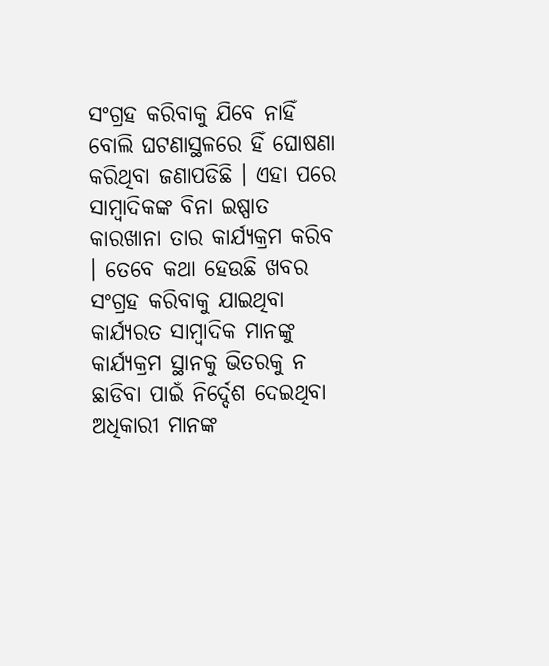ସଂଗ୍ରହ କରିବାକୁ ଯିବେ ନାହିଁ ବୋଲି ଘଟଣାସ୍ଥଳରେ ହିଁ ଘୋଷଣା କରିଥିବା ଜଣାପଡିଛି । ଏହା ପରେ ସାମ୍ବାଦିକଙ୍କ ବିନା ଇଷ୍ପାତ କାରଖାନା ତାର କାର୍ଯ୍ୟକ୍ରମ କରିବ । ତେବେ କଥା ହେଉଛି ଖବର ସଂଗ୍ରହ କରିବାକୁ ଯାଇଥିବା କାର୍ଯ୍ୟରତ ସାମ୍ବାଦିକ ମାନଙ୍କୁ କାର୍ଯ୍ୟକ୍ରମ ସ୍ଥାନକୁ ଭିତରକୁ ନ ଛାଡିବା ପାଇଁ ନିର୍ଦ୍ଦେଶ ଦେଇଥିବା ଅଧିକାରୀ ମାନଙ୍କ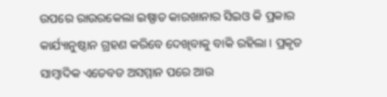ଉପରେ ରାଉରକେଲା ଇଷ୍ପାତ କାରଖାନାର ସିଇଓ କି ପ୍ରକାର କାର୍ଯ୍ୟାନୁଷ୍ଠାନ ଗ୍ରହଣ କରିବେ ଦେଖିବାକୁ ବାକି ରହିଲା । ପ୍ରକୃତ ସାମ୍ବାଦିକ ଏତେବଡ ଅସମ୍ମାନ ପରେ ଆଉ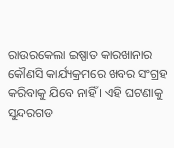ରାଉରକେଲା ଇଷ୍ପାତ କାରଖାନାର କୌଣସି କାର୍ଯ୍ୟକ୍ରମରେ ଖବର ସଂଗ୍ରହ କରିବାକୁ ଯିବେ ନାହିଁ । ଏହି ଘଟଣାକୁ ସୁନ୍ଦରଗଡ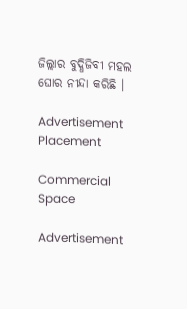ଜିଲ୍ଲାର ବୁଦ୍ଧିଜିବୀ ମହଲ ଘୋର ନୀନ୍ଦା କରିଛି ।

Advertisement Placement

Commercial Space

Advertisement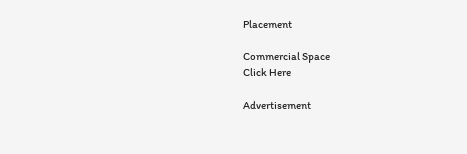Placement

Commercial Space
Click Here

Advertisement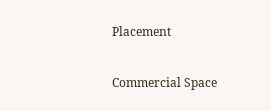Placement

Commercial Space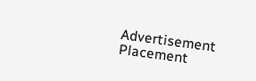Advertisement Placement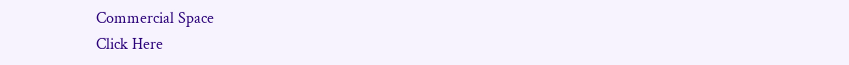Commercial Space
Click Here